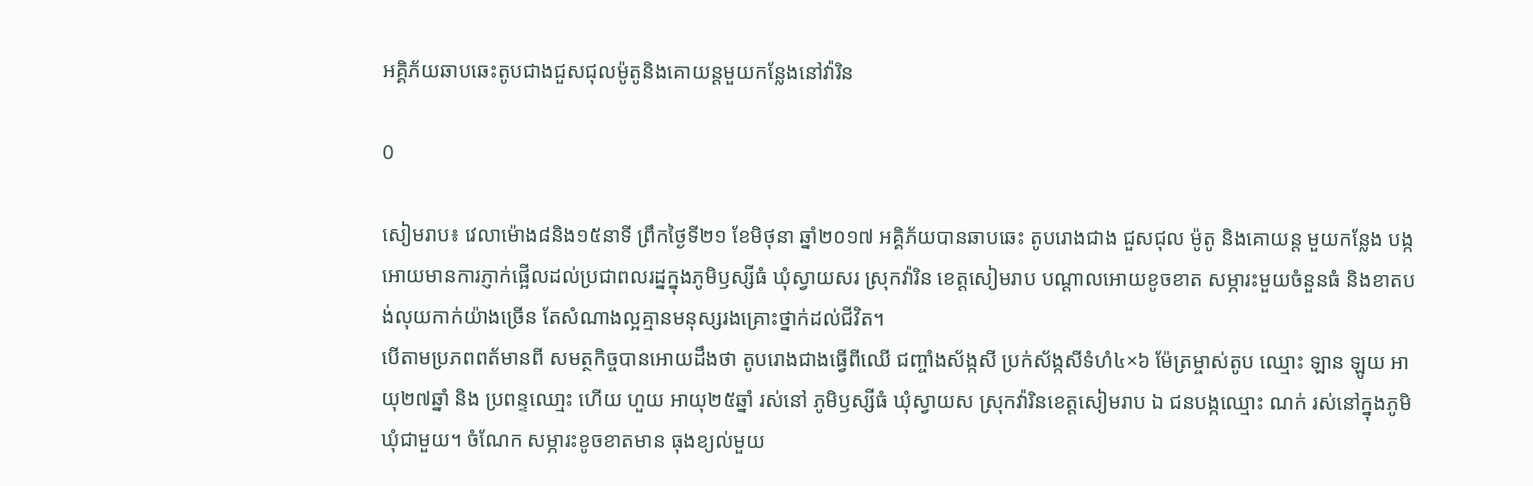អគ្គិភ័យឆាបឆេះតូបជាងជួសជុលម៉ូតូនិងគោយន្ដមួយកន្លែងនៅវ៉ារិន

0

សៀមរាប៖ វេលាម៉ោង៨និង១៥នាទី ព្រឹកថ្ងៃទី២១ ខែមិថុនា ឆ្នាំ២០១៧ អគ្គិភ័យបានឆាបឆេះ តូបរោងជាង ជួសជុល ម៉ូតូ និងគោយន្ដ មួយកន្លែង បង្កអោយមានការភ្ញាក់ផ្អើលដល់ប្រជាពលរដ្នក្នុងភូមិឫស្សីធំ ឃុំស្វាយសរ ស្រុកវ៉ារិន ខេត្តសៀមរាប បណ្ដាលអោយខូចខាត សម្ភារះមួយចំនួនធំ និងខាតបង់លុយកាក់យ៉ាងច្រើន តែសំណាងល្អគ្មានមនុស្សរងគ្រោះថ្នាក់ដល់ជីវិត។
បើតាមប្រភពពត័មានពី សមត្ថកិច្ចបានអោយដឹងថា តូបរោងជាងធ្វើពីឈើ ជញ្ចាំងស័ង្កសី ប្រក់ស័ង្កសីទំហំ៤×៦ ម៉ែត្រម្ចាស់តូប ឈ្មោះ ឡាន ឡូយ អាយុ២៧ឆ្នាំ និង ប្រពន្ទឈោ្មះ ហើយ ហួយ អាយុ២៥ឆ្នាំ រស់នៅ ភូមិឫស្សីធំ ឃុំស្វាយស ស្រុកវ៉ារិនខេត្តសៀមរាប ឯ ជនបង្កឈ្មោះ ណក់ រស់នៅក្នុងភូមិឃុំជាមួយ។ ចំណែក សម្ភារះខូចខាតមាន ធុងខ្យល់មួយ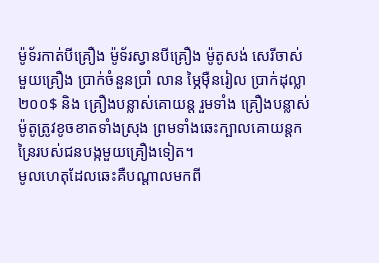ម៉ូទ័រកាត់បីគ្រឿង ម៉ូទ័រស្វានបីគ្រឿង ម៉ូតូសង់ សេរីចាស់មួយគ្រឿង ប្រាក់ចំនួនប្រាំ លាន ម្ភៃម៉ឺនរៀល ប្រាក់ដុល្លា២០០$ និង គ្រឿងបន្លាស់គោយន្ត រួមទាំង គ្រឿងបន្លាស់ម៉ូតូត្រូវខូចខាតទាំងស្រុង ព្រមទាំងឆេះក្បាលគោយន្តកន្រៃរបស់ជនបង្កមួយគ្រឿងទៀត។
មូលហេតុដែលឆេះគឺបណ្ដាលមកពី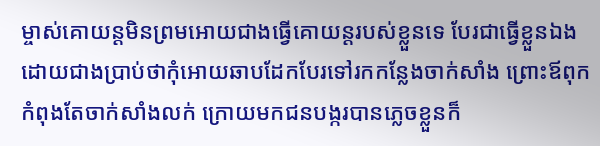ម្ចាស់គោយន្ដមិនព្រមអោយជាងធ្វើគោយន្ដរបស់ខ្លួនទេ បែរជាធ្វើខ្លួនឯង ដោយជាងប្រាប់ថាកុំអោយឆាបដែកបែរទៅរកកន្លែងចាក់សាំង ព្រោះឪពុកកំពុងតែចាក់សាំងលក់ ក្រោយមកជនបង្ករបានភ្លេចខ្លួនក៏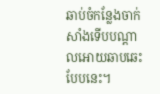ឆាប់ចំកន្លែងចាក់សាំងទើបបណ្ដាលអោយឆាបឆេះបែបនេះ។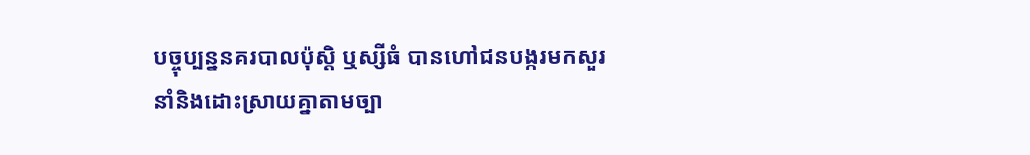បច្ចុប្បន្ននគរបាលប៉ុស្ដិ ឬស្សីធំ បានហៅជនបង្ករមកសួរនាំនិងដោះស្រាយគ្នាតាមច្បា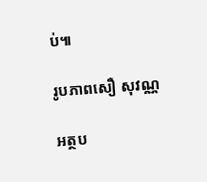ប់៕

រូបភាពសឿ សុវណ្ណ

អត្ថប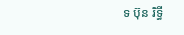ទ ប៊ុន រិទ្ធី